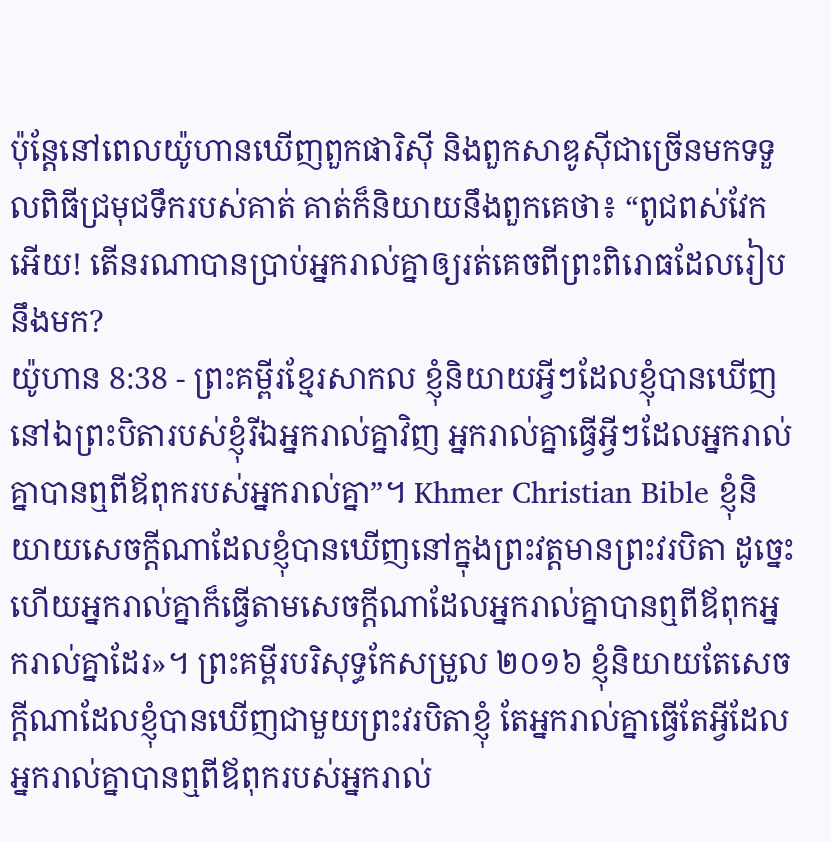ប៉ុន្តែនៅពេលយ៉ូហានឃើញពួកផារិស៊ី និងពួកសាឌូស៊ីជាច្រើនមកទទួលពិធីជ្រមុជទឹករបស់គាត់ គាត់ក៏និយាយនឹងពួកគេថា៖ “ពូជពស់វែកអើយ! តើនរណាបានប្រាប់អ្នករាល់គ្នាឲ្យរត់គេចពីព្រះពិរោធដែលរៀបនឹងមក?
យ៉ូហាន 8:38 - ព្រះគម្ពីរខ្មែរសាកល ខ្ញុំនិយាយអ្វីៗដែលខ្ញុំបានឃើញនៅឯព្រះបិតារបស់ខ្ញុំរីឯអ្នករាល់គ្នាវិញ អ្នករាល់គ្នាធ្វើអ្វីៗដែលអ្នករាល់គ្នាបានឮពីឪពុករបស់អ្នករាល់គ្នា”។ Khmer Christian Bible ខ្ញុំនិយាយសេចក្ដីណាដែលខ្ញុំបានឃើញនៅក្នុងព្រះវត្ដមានព្រះវរបិតា ដូច្នេះហើយអ្នករាល់គ្នាក៏ធ្វើតាមសេចក្ដីណាដែលអ្នករាល់គ្នាបានឮពីឪពុកអ្នករាល់គ្នាដែរ»។ ព្រះគម្ពីរបរិសុទ្ធកែសម្រួល ២០១៦ ខ្ញុំនិយាយតែសេចក្តីណាដែលខ្ញុំបានឃើញជាមួយព្រះវរបិតាខ្ញុំ តែអ្នករាល់គ្នាធ្វើតែអ្វីដែលអ្នករាល់គ្នាបានឮពីឪពុករបស់អ្នករាល់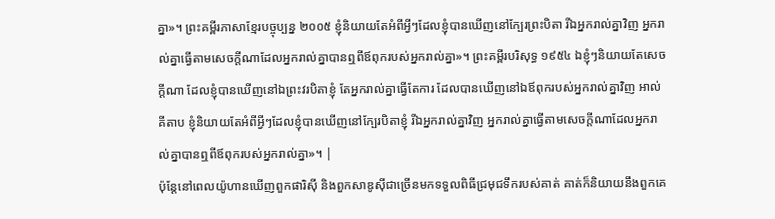គ្នា»។ ព្រះគម្ពីរភាសាខ្មែរបច្ចុប្បន្ន ២០០៥ ខ្ញុំនិយាយតែអំពីអ្វីៗដែលខ្ញុំបានឃើញនៅក្បែរព្រះបិតា រីឯអ្នករាល់គ្នាវិញ អ្នករាល់គ្នាធ្វើតាមសេចក្ដីណាដែលអ្នករាល់គ្នាបានឮពីឪពុករបស់អ្នករាល់គ្នា»។ ព្រះគម្ពីរបរិសុទ្ធ ១៩៥៤ ឯខ្ញុំៗនិយាយតែសេចក្ដីណា ដែលខ្ញុំបានឃើញនៅឯព្រះវរបិតាខ្ញុំ តែអ្នករាល់គ្នាធ្វើតែការ ដែលបានឃើញនៅឯឪពុករបស់អ្នករាល់គ្នាវិញ អាល់គីតាប ខ្ញុំនិយាយតែអំពីអ្វីៗដែលខ្ញុំបានឃើញនៅក្បែរបិតាខ្ញុំ រីឯអ្នករាល់គ្នាវិញ អ្នករាល់គ្នាធ្វើតាមសេចក្ដីណាដែលអ្នករាល់គ្នាបានឮពីឪពុករបស់អ្នករាល់គ្នា»។ |
ប៉ុន្តែនៅពេលយ៉ូហានឃើញពួកផារិស៊ី និងពួកសាឌូស៊ីជាច្រើនមកទទួលពិធីជ្រមុជទឹករបស់គាត់ គាត់ក៏និយាយនឹងពួកគេ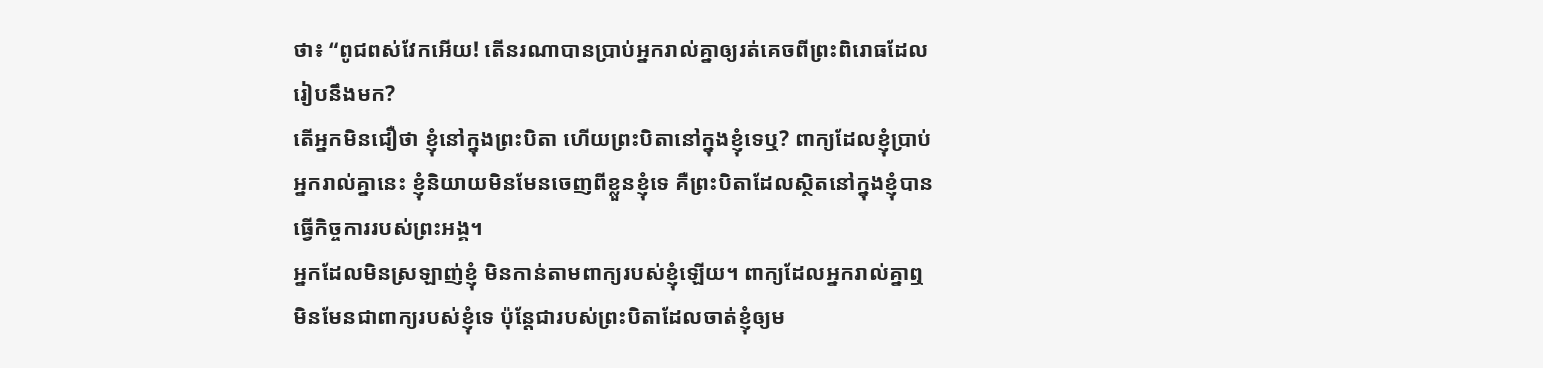ថា៖ “ពូជពស់វែកអើយ! តើនរណាបានប្រាប់អ្នករាល់គ្នាឲ្យរត់គេចពីព្រះពិរោធដែលរៀបនឹងមក?
តើអ្នកមិនជឿថា ខ្ញុំនៅក្នុងព្រះបិតា ហើយព្រះបិតានៅក្នុងខ្ញុំទេឬ? ពាក្យដែលខ្ញុំប្រាប់អ្នករាល់គ្នានេះ ខ្ញុំនិយាយមិនមែនចេញពីខ្លួនខ្ញុំទេ គឺព្រះបិតាដែលស្ថិតនៅក្នុងខ្ញុំបានធ្វើកិច្ចការរបស់ព្រះអង្គ។
អ្នកដែលមិនស្រឡាញ់ខ្ញុំ មិនកាន់តាមពាក្យរបស់ខ្ញុំឡើយ។ ពាក្យដែលអ្នករាល់គ្នាឮ មិនមែនជាពាក្យរបស់ខ្ញុំទេ ប៉ុន្តែជារបស់ព្រះបិតាដែលចាត់ខ្ញុំឲ្យម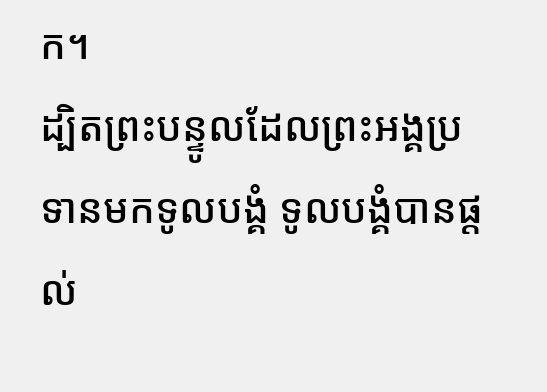ក។
ដ្បិតព្រះបន្ទូលដែលព្រះអង្គប្រទានមកទូលបង្គំ ទូលបង្គំបានផ្ដល់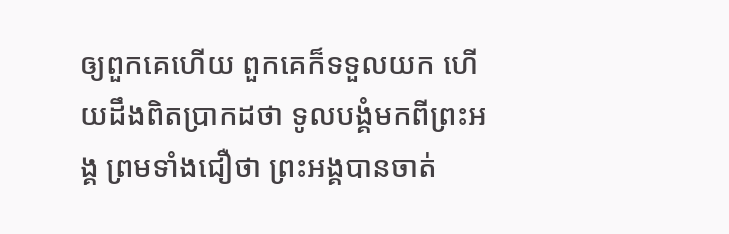ឲ្យពួកគេហើយ ពួកគេក៏ទទួលយក ហើយដឹងពិតប្រាកដថា ទូលបង្គំមកពីព្រះអង្គ ព្រមទាំងជឿថា ព្រះអង្គបានចាត់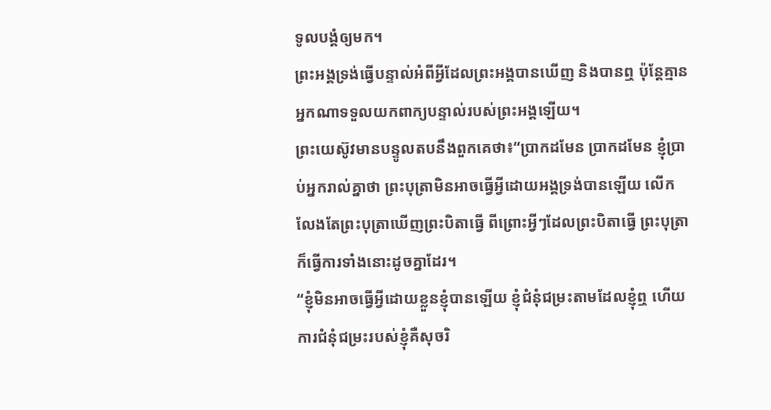ទូលបង្គំឲ្យមក។
ព្រះអង្គទ្រង់ធ្វើបន្ទាល់អំពីអ្វីដែលព្រះអង្គបានឃើញ និងបានឮ ប៉ុន្តែគ្មានអ្នកណាទទួលយកពាក្យបន្ទាល់របស់ព្រះអង្គឡើយ។
ព្រះយេស៊ូវមានបន្ទូលតបនឹងពួកគេថា៖“ប្រាកដមែន ប្រាកដមែន ខ្ញុំប្រាប់អ្នករាល់គ្នាថា ព្រះបុត្រាមិនអាចធ្វើអ្វីដោយអង្គទ្រង់បានឡើយ លើកលែងតែព្រះបុត្រាឃើញព្រះបិតាធ្វើ ពីព្រោះអ្វីៗដែលព្រះបិតាធ្វើ ព្រះបុត្រាក៏ធ្វើការទាំងនោះដូចគ្នាដែរ។
“ខ្ញុំមិនអាចធ្វើអ្វីដោយខ្លួនខ្ញុំបានឡើយ ខ្ញុំជំនុំជម្រះតាមដែលខ្ញុំឮ ហើយការជំនុំជម្រះរបស់ខ្ញុំគឺសុចរិ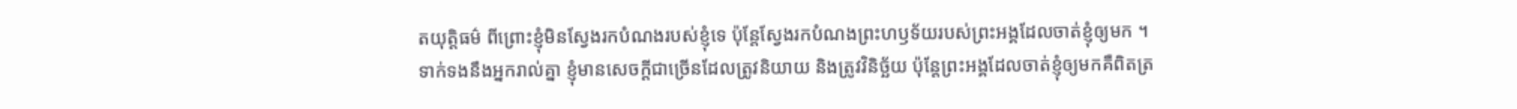តយុត្តិធម៌ ពីព្រោះខ្ញុំមិនស្វែងរកបំណងរបស់ខ្ញុំទេ ប៉ុន្តែស្វែងរកបំណងព្រះហឫទ័យរបស់ព្រះអង្គដែលចាត់ខ្ញុំឲ្យមក ។
ទាក់ទងនឹងអ្នករាល់គ្នា ខ្ញុំមានសេចក្ដីជាច្រើនដែលត្រូវនិយាយ និងត្រូវវិនិច្ឆ័យ ប៉ុន្តែព្រះអង្គដែលចាត់ខ្ញុំឲ្យមកគឺពិតត្រ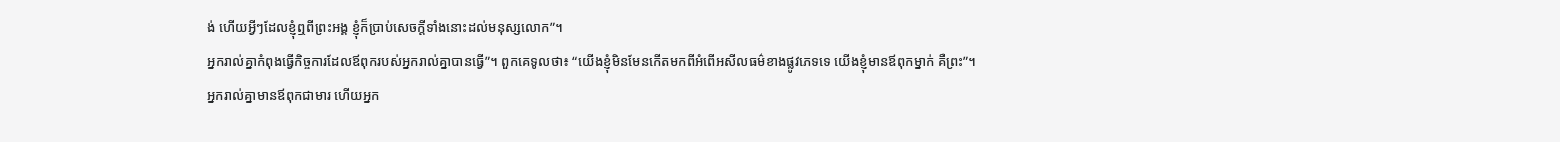ង់ ហើយអ្វីៗដែលខ្ញុំឮពីព្រះអង្គ ខ្ញុំក៏ប្រាប់សេចក្ដីទាំងនោះដល់មនុស្សលោក”។
អ្នករាល់គ្នាកំពុងធ្វើកិច្ចការដែលឪពុករបស់អ្នករាល់គ្នាបានធ្វើ”។ ពួកគេទូលថា៖ “យើងខ្ញុំមិនមែនកើតមកពីអំពើអសីលធម៌ខាងផ្លូវភេទទេ យើងខ្ញុំមានឪពុកម្នាក់ គឺព្រះ”។
អ្នករាល់គ្នាមានឪពុកជាមារ ហើយអ្នក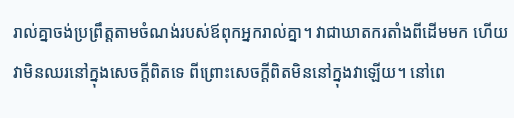រាល់គ្នាចង់ប្រព្រឹត្តតាមចំណង់របស់ឪពុកអ្នករាល់គ្នា។ វាជាឃាតករតាំងពីដើមមក ហើយវាមិនឈរនៅក្នុងសេចក្ដីពិតទេ ពីព្រោះសេចក្ដីពិតមិននៅក្នុងវាឡើយ។ នៅពេ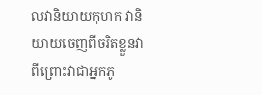លវានិយាយកុហក វានិយាយចេញពីចរិតខ្លួនវា ពីព្រោះវាជាអ្នកភូ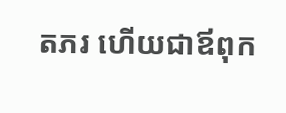តភរ ហើយជាឪពុក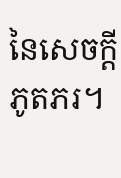នៃសេចក្ដីភូតភរ។